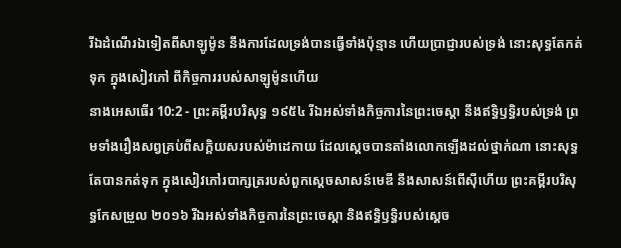រីឯដំណើរឯទៀតពីសាឡូម៉ូន នឹងការដែលទ្រង់បានធ្វើទាំងប៉ុន្មាន ហើយប្រាជ្ញារបស់ទ្រង់ នោះសុទ្ធតែកត់ទុក ក្នុងសៀវភៅ ពីកិច្ចការរបស់សាឡូម៉ូនហើយ
នាងអេសធើរ 10:2 - ព្រះគម្ពីរបរិសុទ្ធ ១៩៥៤ រីឯអស់ទាំងកិច្ចការនៃព្រះចេស្តា នឹងឥទ្ធិឫទ្ធិរបស់ទ្រង់ ព្រមទាំងរឿងសព្វគ្រប់ពីសក្តិយសរបស់ម៉ាដេកាយ ដែលស្តេចបានតាំងលោកឡើងដល់ថ្នាក់ណា នោះសុទ្ធតែបានកត់ទុក ក្នុងសៀវភៅរបាក្សត្ររបស់ពួកស្តេចសាសន៍មេឌី នឹងសាសន៍ពើស៊ីហើយ ព្រះគម្ពីរបរិសុទ្ធកែសម្រួល ២០១៦ រីឯអស់ទាំងកិច្ចការនៃព្រះចេស្តា និងឥទ្ធិឫទ្ធិរបស់ស្ដេច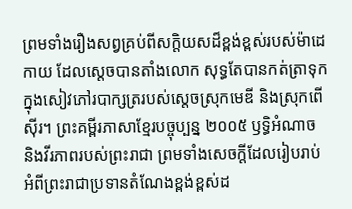ព្រមទាំងរឿងសព្វគ្រប់ពីសក្តិយសដ៏ខ្ពង់ខ្ពស់របស់ម៉ាដេកាយ ដែលស្តេចបានតាំងលោក សុទ្ធតែបានកត់ត្រាទុកក្នុងសៀវភៅរបាក្សត្ររបស់ស្តេចស្រុកមេឌី និងស្រុកពើស៊ីរ។ ព្រះគម្ពីរភាសាខ្មែរបច្ចុប្បន្ន ២០០៥ ឫទ្ធិអំណាច និងវីរភាពរបស់ព្រះរាជា ព្រមទាំងសេចក្ដីដែលរៀបរាប់អំពីព្រះរាជាប្រទានតំណែងខ្ពង់ខ្ពស់ដ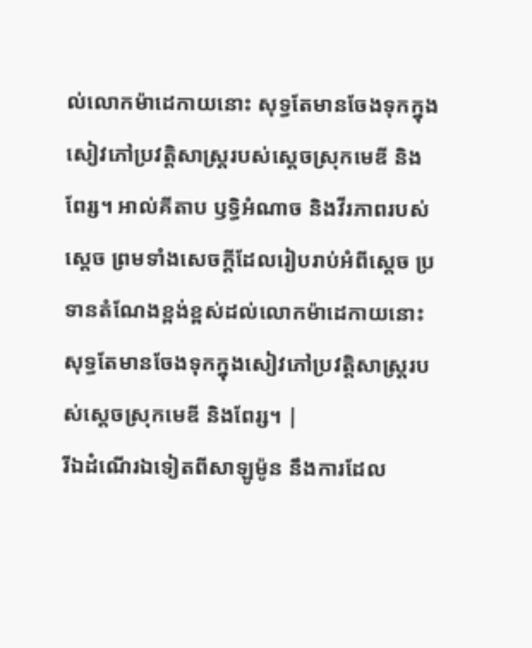ល់លោកម៉ាដេកាយនោះ សុទ្ធតែមានចែងទុកក្នុងសៀវភៅប្រវត្តិសាស្ត្ររបស់ស្ដេចស្រុកមេឌី និងពែរ្ស។ អាល់គីតាប ឫទ្ធិអំណាច និងវីរភាពរបស់ស្តេច ព្រមទាំងសេចក្ដីដែលរៀបរាប់អំពីស្តេច ប្រទានតំណែងខ្ពង់ខ្ពស់ដល់លោកម៉ាដេកាយនោះ សុទ្ធតែមានចែងទុកក្នុងសៀវភៅប្រវត្តិសាស្ត្ររបស់ស្ដេចស្រុកមេឌី និងពែរ្ស។ |
រីឯដំណើរឯទៀតពីសាឡូម៉ូន នឹងការដែល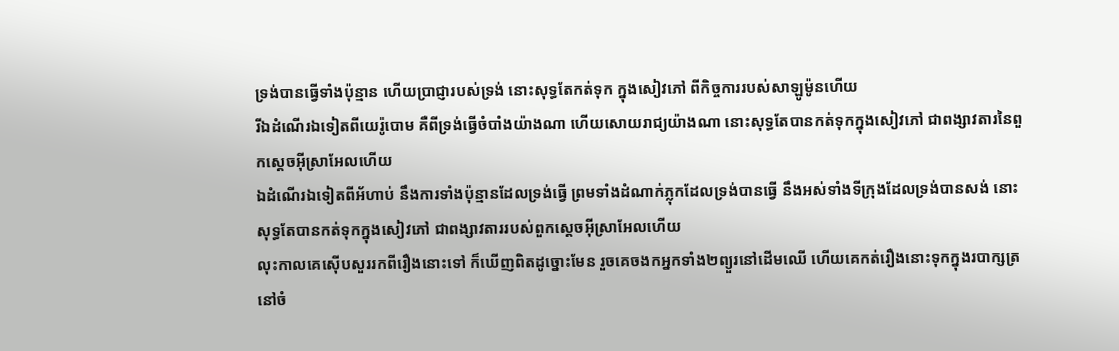ទ្រង់បានធ្វើទាំងប៉ុន្មាន ហើយប្រាជ្ញារបស់ទ្រង់ នោះសុទ្ធតែកត់ទុក ក្នុងសៀវភៅ ពីកិច្ចការរបស់សាឡូម៉ូនហើយ
រីឯដំណើរឯទៀតពីយេរ៉ូបោម គឺពីទ្រង់ធ្វើចំបាំងយ៉ាងណា ហើយសោយរាជ្យយ៉ាងណា នោះសុទ្ធតែបានកត់ទុកក្នុងសៀវភៅ ជាពង្សាវតារនៃពួកស្តេចអ៊ីស្រាអែលហើយ
ឯដំណើរឯទៀតពីអ័ហាប់ នឹងការទាំងប៉ុន្មានដែលទ្រង់ធ្វើ ព្រមទាំងដំណាក់ភ្លុកដែលទ្រង់បានធ្វើ នឹងអស់ទាំងទីក្រុងដែលទ្រង់បានសង់ នោះសុទ្ធតែបានកត់ទុកក្នុងសៀវភៅ ជាពង្សាវតាររបស់ពួកស្តេចអ៊ីស្រាអែលហើយ
លុះកាលគេស៊ើបសួររកពីរឿងនោះទៅ ក៏ឃើញពិតដូច្នោះមែន រួចគេចងកអ្នកទាំង២ព្យួរនៅដើមឈើ ហើយគេកត់រឿងនោះទុកក្នុងរបាក្សត្រនៅចំ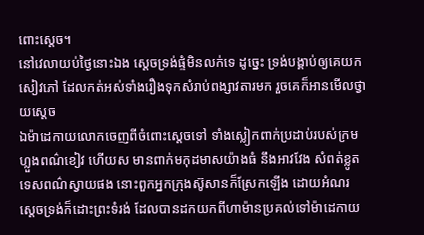ពោះស្តេច។
នៅវេលាយប់ថ្ងៃនោះឯង ស្តេចទ្រង់ផ្ទំមិនលក់ទេ ដូច្នេះ ទ្រង់បង្គាប់ឲ្យគេយកសៀវភៅ ដែលកត់អស់ទាំងរឿងទុកសំរាប់ពង្សាវតារមក រួចគេក៏អានមើលថ្វាយស្តេច
ឯម៉ាដេកាយលោកចេញពីចំពោះស្តេចទៅ ទាំងស្លៀកពាក់ប្រដាប់របស់ក្រមហ្លួងពណ៌ខៀវ ហើយស មានពាក់មកុដមាសយ៉ាងធំ នឹងអាវវែង សំពត់ខ្លូតទេសពណ៌ស្វាយផង នោះពួកអ្នកក្រុងស៊ូសានក៏ស្រែកឡើង ដោយអំណរ
ស្តេចទ្រង់ក៏ដោះព្រះទំរង់ ដែលបានដកយកពីហាម៉ានប្រគល់ទៅម៉ាដេកាយ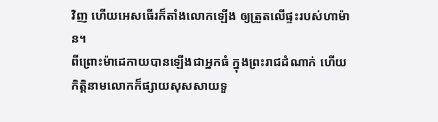វិញ ហើយអេសធើរក៏តាំងលោកឡើង ឲ្យត្រួតលើផ្ទះរបស់ហាម៉ាន។
ពីព្រោះម៉ាដេកាយបានឡើងជាអ្នកធំ ក្នុងព្រះរាជដំណាក់ ហើយកិត្តិនាមលោកក៏ផ្សាយសុសសាយទួ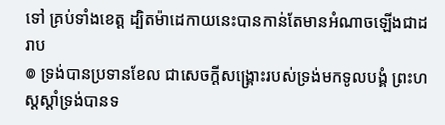ទៅ គ្រប់ទាំងខេត្ត ដ្បិតម៉ាដេកាយនេះបានកាន់តែមានអំណាចឡើងជាដរាប
៙ ទ្រង់បានប្រទានខែល ជាសេចក្ដីសង្គ្រោះរបស់ទ្រង់មកទូលបង្គំ ព្រះហស្តស្តាំទ្រង់បានទ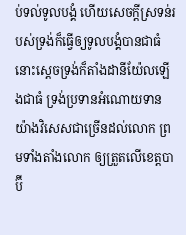ប់ទល់ទូលបង្គំ ហើយសេចក្ដីស្រទន់របស់ទ្រង់ក៏ធ្វើឲ្យទូលបង្គំបានជាធំ
នោះស្តេចទ្រង់ក៏តាំងដានីយ៉ែលឡើងជាធំ ទ្រង់ប្រទានអំណោយទានយ៉ាងវិសេសជាច្រើនដល់លោក ព្រមទាំងតាំងលោក ឲ្យត្រួតលើខេត្តបាប៊ី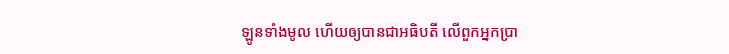ឡូនទាំងមូល ហើយឲ្យបានជាអធិបតី លើពួកអ្នកប្រា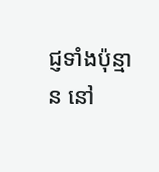ជ្ញទាំងប៉ុន្មាន នៅ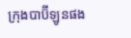ក្រុងបាប៊ីឡូនផង